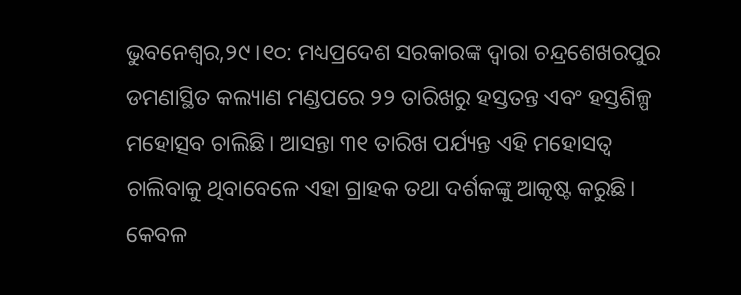ଭୁବନେଶ୍ୱର,୨୯।୧୦: ମଧ୍ୟପ୍ରଦେଶ ସରକାରଙ୍କ ଦ୍ୱାରା ଚନ୍ଦ୍ରଶେଖରପୁର ଡମଣାସ୍ଥିତ କଲ୍ୟାଣ ମଣ୍ଡପରେ ୨୨ ତାରିଖରୁ ହସ୍ତତନ୍ତ ଏବଂ ହସ୍ତଶିଳ୍ପ ମହୋତ୍ସବ ଚାଲିଛି। ଆସନ୍ତା ୩୧ ତାରିଖ ପର୍ଯ୍ୟନ୍ତ ଏହି ମହୋସତ୍ବ ଚାଲିବାକୁ ଥିବାବେଳେ ଏହା ଗ୍ରାହକ ତଥା ଦର୍ଶକଙ୍କୁ ଆକୃଷ୍ଟ କରୁଛି। କେବଳ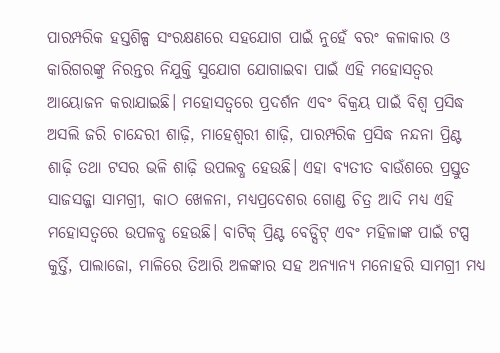ପାରମ୍ପରିକ ହସ୍ତଶିଳ୍ପ ସଂରକ୍ଷଣରେ ସହଯୋଗ ପାଇଁ ନୁହେଁ ବରଂ କଳାକାର ଓ କାରିଗରଙ୍କୁ ନିରନ୍ତର ନିଯୁକ୍ତି ସୁଯୋଗ ଯୋଗାଇବା ପାଇଁ ଏହି ମହୋସତ୍ବର ଆୟୋଜନ କରାଯାଇଛି। ମହୋସତ୍ବରେ ପ୍ରଦର୍ଶନ ଏବଂ ବିକ୍ରୟ ପାଇଁ ବିଶ୍ୱ ପ୍ରସିଦ୍ଧ ଅସଲି ଜରି ଚାନ୍ଦେରୀ ଶାଢ଼ି, ମାହେଶ୍ୱରୀ ଶାଢ଼ି, ପାରମ୍ପରିକ ପ୍ରସିଦ୍ଧ ନନ୍ଦନା ପ୍ରିଣ୍ଟ ଶାଢ଼ି ତଥା ଟସର ଭଳି ଶାଢ଼ି ଉପଲବ୍ଧ ହେଉଛି। ଏହା ବ୍ୟତୀତ ବାଉଁଶରେ ପ୍ରସ୍ତୁତ ସାଜସଜ୍ଜା ସାମଗ୍ରୀ, କାଠ ଖେଳନା, ମଧ୍ୟପ୍ରଦେଶର ଗୋଣ୍ଡ ଚିତ୍ର ଆଦି ମଧ୍ୟ ଏହି ମହୋସତ୍ବରେ ଉପଳବ୍ଧ ହେଉଛି। ବାଟିକ୍ ପ୍ରିଣ୍ଟ ବେଡ୍ସିଟ୍ ଏବଂ ମହିଳାଙ୍କ ପାଇଁ ଟପ୍ସ କୁର୍ତ୍ତି, ପାଲାଜୋ, ମାଳିରେ ତିଆରି ଅଳଙ୍କାର ସହ ଅନ୍ୟାନ୍ୟ ମନୋହରି ସାମଗ୍ରୀ ମଧ୍ୟ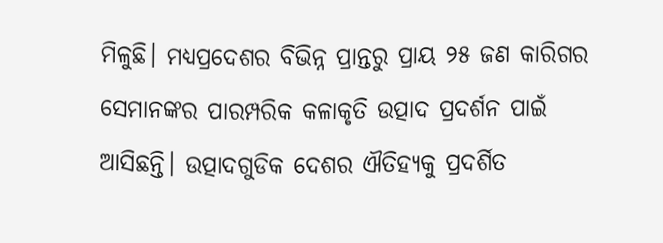ମିଳୁଛି। ମଧ୍ୟପ୍ରଦେଶର ବିଭିନ୍ନ ପ୍ରାନ୍ତରୁ ପ୍ରାୟ ୨୫ ଜଣ କାରିଗର ସେମାନଙ୍କର ପାରମ୍ପରିକ କଳାକୃତି ଉତ୍ପାଦ ପ୍ରଦର୍ଶନ ପାଇଁ ଆସିଛନ୍ତି। ଉତ୍ପାଦଗୁଡିକ ଦେଶର ଐତିହ୍ୟକୁ ପ୍ରଦର୍ଶିତ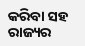କରିବା ସହ ରାଜ୍ୟର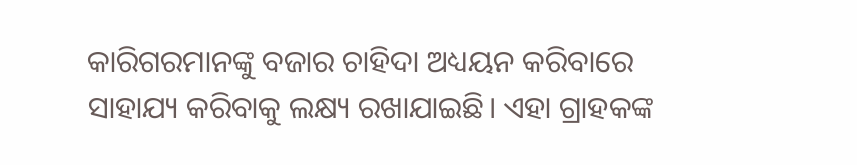କାରିଗରମାନଙ୍କୁ ବଜାର ଚାହିଦା ଅଧ୍ୟୟନ କରିବାରେ ସାହାଯ୍ୟ କରିବାକୁ ଲକ୍ଷ୍ୟ ରଖାଯାଇଛି। ଏହା ଗ୍ରାହକଙ୍କ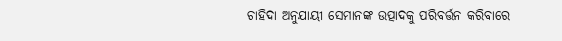ଚାହିଦା ଅନୁଯାୟୀ ସେମାନଙ୍କ ଉତ୍ପାଦକୁ ପରିବର୍ତ୍ତନ କରିବାରେ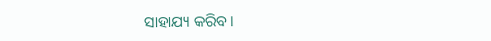ସାହାଯ୍ୟ କରିବ।